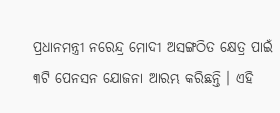ପ୍ରଧାନମନ୍ତ୍ରୀ ନରେନ୍ଦ୍ର ମୋଦୀ ଅସଙ୍ଗଠିତ କ୍ଷେତ୍ର ପାଇଁ ୩ଟି ପେନସନ ଯୋଜନା ଆରମ୍ଭ କରିଛନ୍ତି । ଏହି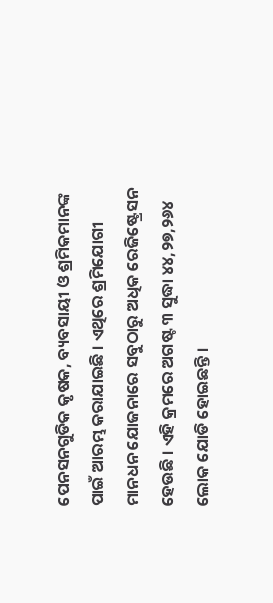ପେନସନଗୁଡିକ କୃଷକ, ବ୍ୟବସାୟୀ ଓ ଶ୍ରମିକମାନଙ୍କ ପାଇଁ ଆରମ୍ଭ କରାଯାଇଛି । ଏଥିରେ ଶ୍ରମିଯୋଗୀ ମାନଧନ ଯୋଜନାରେ ସବୁଠାରୁ ଅଧିକ ରେଜିଷ୍ଟ୍ରେସନ ହେଉଛି । ଏହି କ୍ରମରେ ଅଗଷ୍ଟ ୩ ସୁଦ୍ଧା ୪୪,୨୭,୨୬୪ ଲୋକ ଯୋଡି ହୋଇଛନ୍ତି ।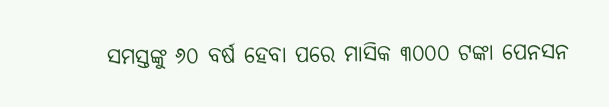ସମସ୍ତଙ୍କୁ ୬୦ ବର୍ଷ ହେବା ପରେ ମାସିକ ୩୦୦୦ ଟଙ୍କା ପେନସନ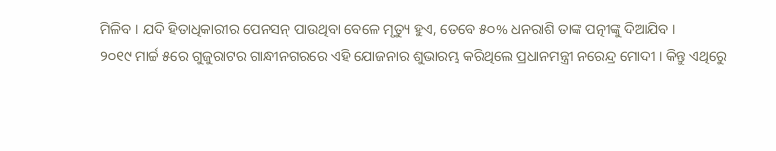ମିଳିବ । ଯଦି ହିତାଧିକାରୀର ପେନସନ୍ ପାଉଥିବା ବେଳେ ମୃତ୍ୟୁ ହୁଏ, ତେବେ ୫୦% ଧନରାଶି ତାଙ୍କ ପତ୍ନୀଙ୍କୁ ଦିଆଯିବ ।
୨୦୧୯ ମାର୍ଚ୍ଚ ୫ରେ ଗୁଜୁରାଟର ଗାନ୍ଧୀନଗରରେ ଏହି ଯୋଜନାର ଶୁଭାରମ୍ଭ କରିଥିଲେ ପ୍ରଧାନମନ୍ତ୍ରୀ ନରେନ୍ଦ୍ର ମୋଦୀ । କିନ୍ତୁ ଏଥିରେୁ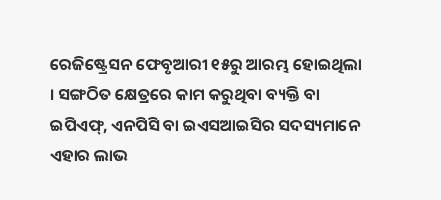ରେଜିଷ୍ଟ୍ରେସନ ଫେବୃଆରୀ ୧୫ରୁ ଆରମ୍ଭ ହୋଇଥିଲା । ସଙ୍ଗଠିତ କ୍ଷେତ୍ରରେ କାମ କରୁଥିବା ବ୍ୟକ୍ତି ବା ଇପିଏଫ୍, ଏନପିସି ବା ଇଏସଆଇସିର ସଦସ୍ୟମାନେ ଏହାର ଲାଭ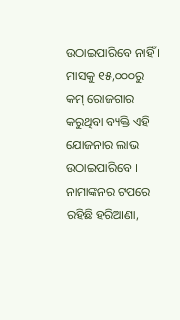ଉଠାଇପାରିବେ ନାହିଁ । ମାସକୁ ୧୫,୦୦୦ରୁ କମ୍ ରୋଜଗାର କରୁଥିବା ବ୍ୟକ୍ତି ଏହି ଯୋଜନାର ଲାଭ ଉଠାଇପାରିବେ । ନାମାଙ୍କନର ଟପରେ ରହିଛି ହରିଆଣା,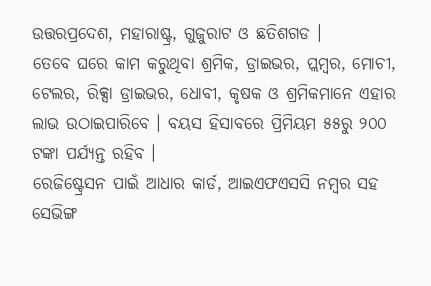ଉତ୍ତରପ୍ରଦେଶ, ମହାରାଷ୍ଟ୍ର, ଗୁଜୁରାଟ ଓ ଛତିଶଗଡ ।
ତେବେ ଘରେ କାମ କରୁଥିବା ଶ୍ରମିକ, ଡ୍ରାଇଭର, ପ୍ଲମ୍ବର, ମୋଚୀ, ଟେଲର, ରିକ୍ସା ଡ୍ରାଇଭର, ଧୋବୀ, କୃଷକ ଓ ଶ୍ରମିକମାନେ ଏହାର ଲାଭ ଉଠାଇପାରିବେ । ବୟସ ହିସାବରେ ପ୍ରିମିୟମ ୫୫ରୁ ୨୦୦ ଟଙ୍କା ପର୍ଯ୍ୟନ୍ତ ରହିବ ।
ରେଜିଷ୍ଟ୍ରେସନ ପାଇଁ ଆଧାର କାର୍ଡ, ଆଇଏଫଏସସି ନମ୍ବର ସହ ସେଭିଙ୍ଗ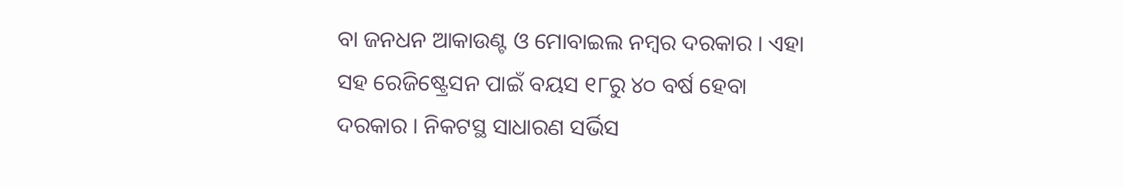ବା ଜନଧନ ଆକାଉଣ୍ଟ ଓ ମୋବାଇଲ ନମ୍ବର ଦରକାର । ଏହା ସହ ରେଜିଷ୍ଟ୍ରେସନ ପାଇଁ ବୟସ ୧୮ରୁ ୪୦ ବର୍ଷ ହେବା ଦରକାର । ନିକଟସ୍ଥ ସାଧାରଣ ସର୍ଭିସ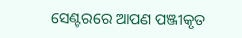ସେଣ୍ଟରରେ ଆପଣ ପଞ୍ଜୀକୃତ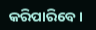କରିପାରିବେ ।